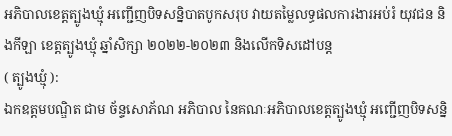អភិបាលខេត្តត្បូងឃ្មុំ អញ្ជើញបិទសន្និបាតបូកសរុប វាយតម្លៃលទ្ធផលការងារអប់រំ យុវជន និងកីឡា ខេត្តត្បូងឃ្មុំ ឆ្នាំសិក្សា ២០២២-២០២៣ និងលើកទិសដៅបន្ត
( ត្បូងឃ្មុំ ):
ឯកឧត្តមបណ្ឌិត ជាម ច័ន្ទសោភ័ណ អភិបាល នៃគណៈអភិបាលខេត្តត្បូងឃ្មុំ អញ្ជើញបិទសន្និ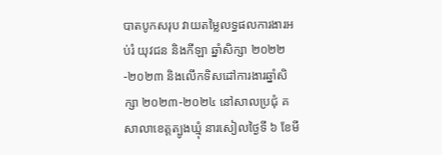បាតបូកសរុប វាយតម្លៃលទ្ធផលការងារអប់រំ យុវជន និងកីឡា ឆ្នាំសិក្សា ២០២២-២០២៣ និងលើកទិសដៅការងារឆ្នាំសិក្សា ២០២៣-២០២៤ នៅសាលប្រជុំ គ សាលាខេត្តត្បូងឃ្មុំ នារសៀលថ្ងៃទី ៦ ខែមី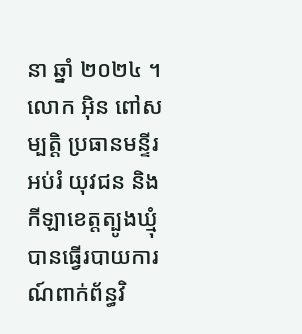នា ឆ្នាំ ២០២៤ ។
លោក អុិន ពៅសម្បត្តិ ប្រធានមន្ទីរអប់រំ យុវជន និងកីឡាខេត្តត្បូងឃ្មុំ បានធ្វើរបាយការណ៍ពាក់ព័ន្ធវិ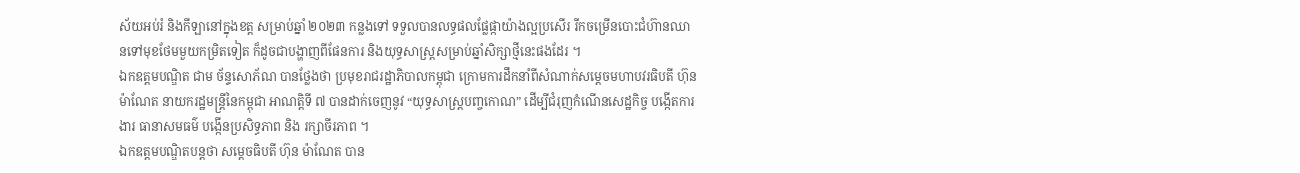ស័យអប់រំ និងកីឡានៅក្នុងខត្ត សម្រាប់ឆ្នាំ ២០២៣ កន្លងទៅ ទទួលបានលទ្ធផលផ្លែផ្កាយ៉ាងល្អប្រសើរ រីកចម្រើនបោះជំហ៊ានឈានទៅមុខថែមមួយកម្រិតទៀត ក៏ដូចជាបង្ហាញពីផែនការ និងយុទ្ធសាស្ត្រសម្រាប់ឆ្នាំសិក្សាថ្មីនេះផងដែរ ។
ឯកឧត្តមបណ្ឌិត ជាម ច័ន្ទសោភ័ណ បានថ្លែងថា ប្រមុខរាជរដ្ឋាភិបាលកម្ពុជា ក្រោមការដឹកនាំពីសំណាក់សម្តេចមហាបវរធិបតី ហ៊ុន ម៉ាណែត នាយករដ្ឋមន្រ្តីនៃកម្ពុជា អាណត្តិទី ៧ បានដាក់ចេញនូវ “យុទ្ធសាស្ត្របញ្ចកោណ” ដើម្បីជំរុញកំណើនសេដ្ឋកិច្ច បង្កើតការងារ ធានាសមធម៌ បង្កើនប្រសិទ្ធភាព និង រក្សាចីរភាព ។
ឯកឧត្តមបណ្ឌិតបន្តថា សម្តេចធិបតី ហ៊ុន ម៉ាណែត បាន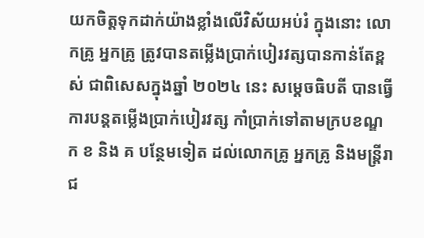យកចិត្តទុកដាក់យ៉ាងខ្លាំងលើវិស័យអប់រំ ក្នុងនោះ លោកគ្រូ អ្នកគ្រូ ត្រូវបានតម្លើងប្រាក់បៀរវត្សបានកាន់តែខ្ពស់ ជាពិសេសក្នុងឆ្នាំ ២០២៤ នេះ សម្តេចធិបតី បានធ្វើការបន្តតម្លើងប្រាក់បៀរវត្ស កាំប្រាក់ទៅតាមក្របខណ្ឌ ក ខ និង គ បន្ថែមទៀត ដល់លោកគ្រូ អ្នកគ្រូ និងមន្ត្រីរាជ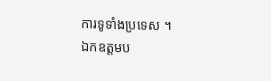ការទូទាំងប្រទេស ។
ឯកឧត្តមប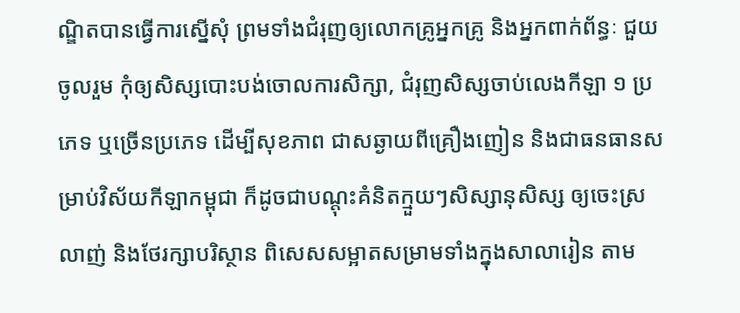ណ្ឌិតបានធ្វើការស្នើសុំ ព្រមទាំងជំរុញឲ្យលោកគ្រូអ្នកគ្រូ និងអ្នកពាក់ព័ន្ធៈ ជួយចូលរួម កុំឲ្យសិស្សបោះបង់ចោលការសិក្សា, ជំរុញសិស្សចាប់លេងកីឡា ១ ប្រភេទ ឬច្រើនប្រភេទ ដើម្បីសុខភាព ជាសឆ្ងាយពីគ្រឿងញៀន និងជាធនធានសម្រាប់វិស័យកីឡាកម្ពុជា ក៏ដូចជាបណ្តុះគំនិតក្មួយៗសិស្សានុសិស្ស ឲ្យចេះស្រលាញ់ និងថែរក្សាបរិស្ថាន ពិសេសសម្អាតសម្រាមទាំងក្នុងសាលារៀន តាម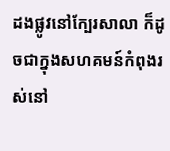ដងផ្លូវនៅក្បែរសាលា ក៏ដូចជាក្នុងសហគមន៍កំពុងរស់នៅ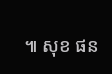៕ សុខ ផន